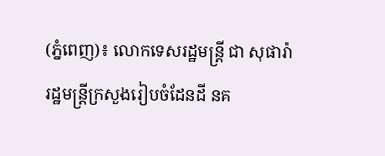(ភ្នំពេញ)៖ លោកទេសរដ្ឋមន្រ្តី ជា សុផារ៉ា រដ្ឋមន្ត្រីក្រសួងរៀបចំដែនដី នគ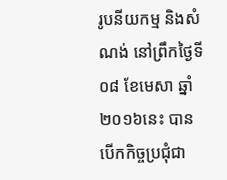រូបនីយកម្ម និងសំណង់ នៅព្រឹកថ្ងៃទី០៨ ខែមេសា ឆ្នាំ២០១៦នេះ បានបើកកិច្ចប្រជុំជា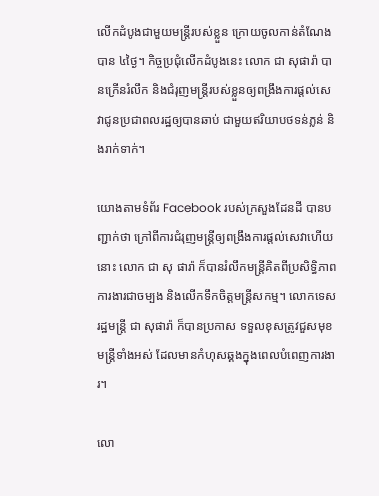លើកដំបូងជាមួយមន្រ្តីរបស់ខ្លួន ក្រោយចូលកាន់តំណែងបាន ៤ថ្ងៃ។ កិច្ចប្រជុំលើកដំបូងនេះ លោក ជា សុផារ៉ា បានក្រើនរំលឹក និងជំរុញមន្រ្តីរបស់ខ្លួនឲ្យពង្រឹងការផ្តល់សេវាជូនប្រជាពលរដ្ឋឲ្យបានឆាប់ ជាមួយឥរិយាបថទន់ភ្លន់ និងរាក់ទាក់។

យោងតាមទំព័រ Facebook របស់ក្រសួងដែនដី បានបញ្ជាក់ថា ក្រៅពីការជំរុញមន្រ្តីឲ្យពង្រឹងការផ្តល់សេវាហើយនោះ លោក ជា សុ ផារ៉ា ក៏បានរំលឹកមន្រ្តីគិតពីប្រសិទ្ធិភាពការងារជាចម្បង និងលើកទឹកចិត្តមន្ត្រីសកម្ម។ លោកទេសរដ្ឋមន្រ្តី ជា សុផារ៉ា ក៏បានប្រកាស ទទួលខុសត្រូវជួសមុខមន្រ្តីទាំងអស់ ដែលមានកំហុសឆ្គងក្នុងពេលបំពេញការងារ។

លោ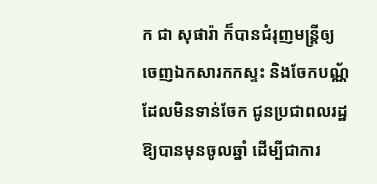ក ជា សុផារ៉ា ក៏បានជំរុញមន្រ្តីឲ្យចេញឯកសារកកស្ទះ និងចែកបណ្ណ័ ដែលមិនទាន់ចែក ជូនប្រជាពលរដ្ឋឱ្យបានមុនចូលឆ្នាំ ដើម្បីជាការ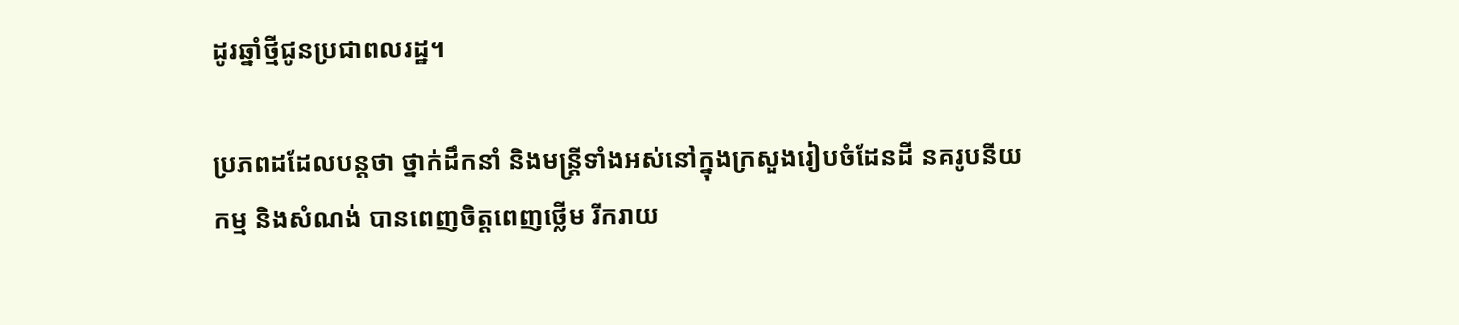ដូរឆ្នាំថ្មីជូនប្រជាពលរដ្ឋ។

ប្រភពដដែលបន្តថា ថ្នាក់ដឹកនាំ និងមន្ត្រីទាំងអស់នៅក្នុងក្រសួងរៀបចំដែនដី នគរូបនីយកម្ម និងសំណង់ បានពេញចិត្តពេញថ្លើម រីករាយ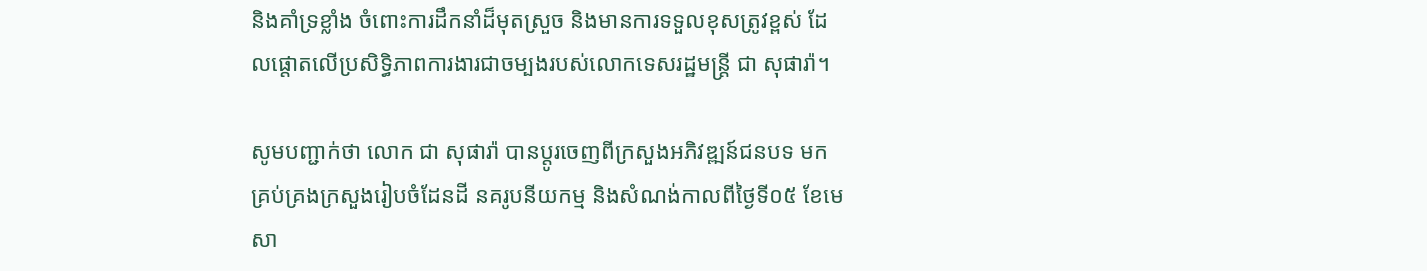និងគាំទ្រខ្លាំង ចំពោះការដឹកនាំដ៏មុតស្រួច និងមានការទទួលខុសត្រូវខ្ពស់ ដែលផ្តោតលើប្រសិទ្ធិភាពការងារជាចម្បងរបស់លោកទេសរដ្ឋមន្រ្តី ជា សុផារ៉ា។

សូមបញ្ជាក់ថា លោក ជា សុផារ៉ា បានប្តូរចេញពីក្រសួងអភិវឌ្ឍន៍ជនបទ មកគ្រប់គ្រងក្រសួងរៀបចំដែនដី នគរូបនីយកម្ម និងសំណង់កាលពីថ្ងៃទី០៥ ខែមេសា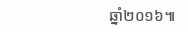ឆ្នាំ២០១៦៕